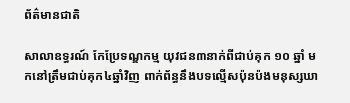ព័ត៌មានជាតិ

សាលាឧទ្ធរណ៍ កែប្រែទណ្ឌកម្ម យុវជន៣នាក់ពីជាប់គុក ១០ ឆ្នាំ មកនៅត្រឹមជាប់គុក៤ឆ្នាំវិញ ពាក់ព័ន្ធនឹងបទល្មើសប៉ុនប៉ងមនុស្សឃា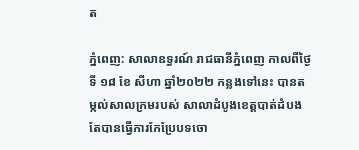ត

ភ្នំពេញ: សាលាឧទ្ធរណ៍ រាជធានីភ្នំពេញ កាលពីថ្ងៃទី ១៨ ខែ សីហា ឆ្នាំ២០២២ កន្លងទៅនេះ បានតម្កល់សាលក្រមរបស់ សាលាដំបូងខេត្តបាត់ដំបង តែបានធ្វើការកែប្រែបទចោ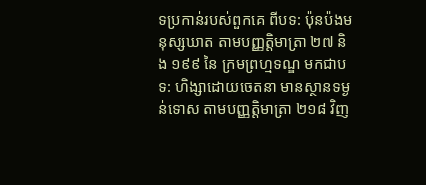ទប្រកាន់របស់ពួកគេ ពីបទ: ប៉ុនប៉ងមនុស្សឃាត តាមបញ្ញត្តិមាត្រា ២៧ និង ១៩៩ នៃ ក្រមព្រហ្មទណ្ឌ មកជាបទ: ហិង្សាដោយចេតនា មានស្ថានទម្ងន់ទោស តាមបញ្ញត្តិមាត្រា ២១៨ វិញ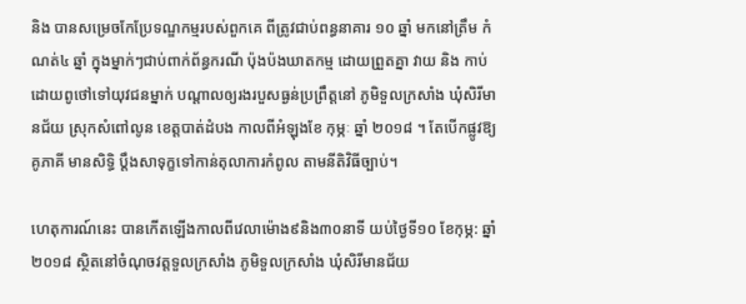និង បានសម្រេចកែប្រែទណ្ឌកម្មរបស់ពួកគេ ពីត្រូវជាប់ពន្ធនាគារ ១០ ឆ្នាំ មកនៅត្រឹម កំណត់៤ ឆ្នាំ ក្នុងម្នាក់ៗជាប់ពាក់ព័ន្ធករណី ប៉ុងប៉ងឃាតកម្ម ដោយព្រួតគ្នា វាយ និង កាប់ដោយពូថៅទៅយុវជនម្នាក់ បណ្តាលឲ្យរងរបួសធ្ងន់ប្រព្រឹត្តនៅ ភូមិទួលក្រសាំង ឃុំសិរីមានជ័យ ស្រុកសំពៅលូន ខេត្តបាត់ដំបង កាលពីអំឡុងខែ កុម្ភៈ ឆ្នាំ ២០១៨ ។ តែបើកផ្លូវឱ្យគូភាគី មានសិទ្ធិ ប្តឹងសាទុក្ខទៅកាន់តុលាការកំពូល តាមនីតិវិធីច្បាប់។

ហេតុការណ៍នេះ បានកើតឡើងកាលពីវេលាម៉ោង៩និង៣០នាទី យប់ថ្ងៃទី១០ ខែកុម្ភ: ឆ្នាំ២០១៨ ស្ថិតនៅចំណុចវត្តទួលក្រសាំង ភូមិទួលក្រសាំង ឃុំសិរីមានជ័យ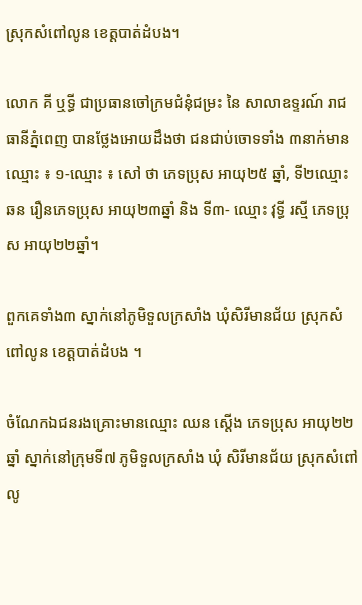ស្រុកសំពៅលូន ខេត្តបាត់ដំបង។

លោក គី ឬទ្ធី ជាប្រធានចៅក្រមជំនុំជម្រះ នៃ សាលាឧទ្ទរណ៍ រាជធានីភ្នំពេញ បានថ្លែងអោយដឹងថា ជនជាប់ចោទទាំង ៣នាក់មានឈ្មោះ ៖ ១-ឈ្មោះ ៖ សៅ ថា ភេទប្រុស អាយុ២៥ ឆ្នាំ, ទី២ឈ្មោះ ឆន រឿនភេទប្រុស អាយុ២៣ឆ្នាំ និង ទី៣- ឈ្មោះ វុទ្ធី រស្មី ភេទប្រុស អាយុ២២ឆ្នាំ។

ពួកគេទាំង៣ ស្នាក់នៅភូមិទួលក្រសាំង ឃុំសិរីមានជ័យ ស្រុកសំពៅលូន ខេត្តបាត់ដំបង ។

ចំណែកឯជនរងគ្រោះមានឈ្មោះ ឈន ស្តើង ភេទប្រុស អាយុ២២ឆ្នាំ ស្នាក់នៅក្រុមទី៧ ភូមិទួលក្រសាំង ឃុំ សិរីមានជ័យ ស្រុកសំពៅលូ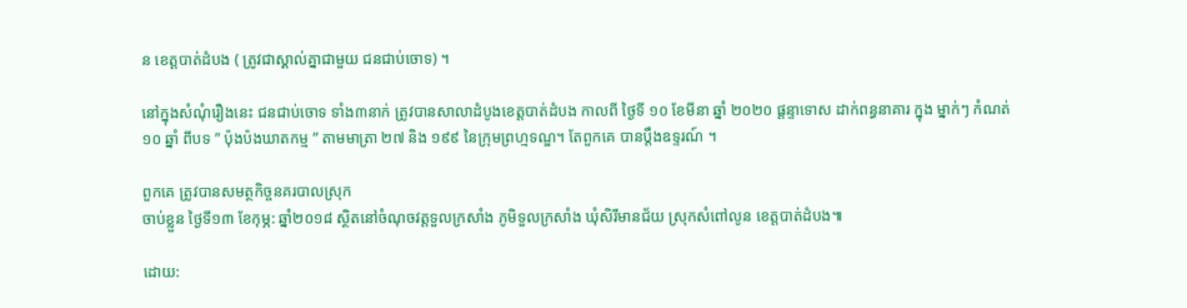ន ខេត្តបាត់ដំបង ( ត្រូវជាស្គាល់គ្នាជាមួយ ជនជាប់ចោទ) ។

នៅក្នុងសំណុំរឿងនេះ ជនជាប់ចោទ ទាំង៣នាក់ ត្រូវបានសាលាដំបូងខេត្តបាត់ដំបង កាលពី ថ្ងៃទី ១០ ខែមីនា ឆ្នាំ ២០២០ ផ្តន្ទាទោស ដាក់ពន្ធនាគារ ក្នុង ម្នាក់ៗ កំណត់ ១០ ឆ្នាំ ពីបទ ” ប៉ុងប៉ងឃាតកម្ម ” តាមមាត្រា ២៧ និង ១៩៩ នៃក្រុមព្រហ្មទណ្ឌ។ តែពួកគេ បានប្តឹងឧទ្ទរណ៍ ។

ពួកគេ ត្រូវបានសមត្ថកិច្ចនគរបាលស្រុក
ចាប់ខ្លួន ថ្ងៃទី១៣ ខែកុម្ភ: ឆ្នាំ២០១៨ ស្ថិតនៅចំណុចវត្តទួលក្រសាំង ភូមិទួលក្រសាំង ឃុំសិរីមានជ័យ ស្រុកសំពៅលូន ខេត្តបាត់ដំបង៕

ដោយ: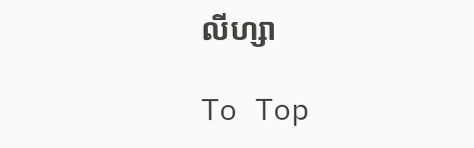លីហ្សា

To Top